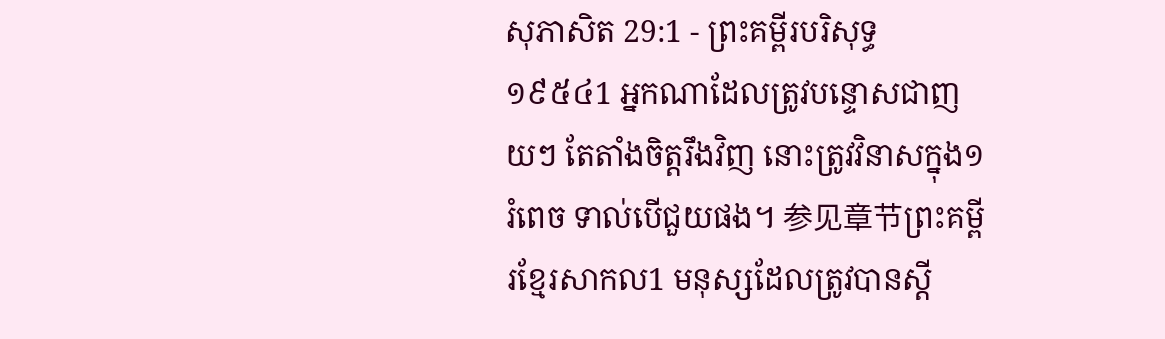សុភាសិត 29:1 - ព្រះគម្ពីរបរិសុទ្ធ ១៩៥៤1 អ្នកណាដែលត្រូវបន្ទោសជាញយៗ តែតាំងចិត្តរឹងវិញ នោះត្រូវវិនាសក្នុង១រំពេច ទាល់បើជួយផង។ 参见章节ព្រះគម្ពីរខ្មែរសាកល1 មនុស្សដែលត្រូវបានស្ដី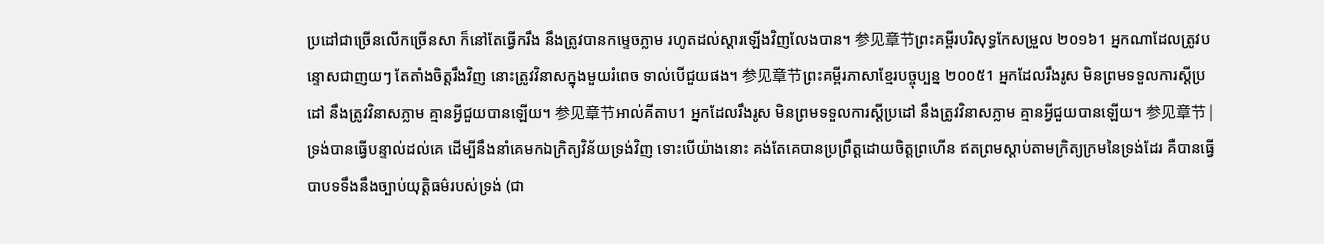ប្រដៅជាច្រើនលើកច្រើនសា ក៏នៅតែធ្វើករឹង នឹងត្រូវបានកម្ទេចភ្លាម រហូតដល់ស្ដារឡើងវិញលែងបាន។ 参见章节ព្រះគម្ពីរបរិសុទ្ធកែសម្រួល ២០១៦1 អ្នកណាដែលត្រូវបន្ទោសជាញយៗ តែតាំងចិត្តរឹងវិញ នោះត្រូវវិនាសក្នុងមួយរំពេច ទាល់បើជួយផង។ 参见章节ព្រះគម្ពីរភាសាខ្មែរបច្ចុប្បន្ន ២០០៥1 អ្នកដែលរឹងរូស មិនព្រមទទួលការស្ដីប្រដៅ នឹងត្រូវវិនាសភ្លាម គ្មានអ្វីជួយបានឡើយ។ 参见章节អាល់គីតាប1 អ្នកដែលរឹងរូស មិនព្រមទទួលការស្ដីប្រដៅ នឹងត្រូវវិនាសភ្លាម គ្មានអ្វីជួយបានឡើយ។ 参见章节 |
ទ្រង់បានធ្វើបន្ទាល់ដល់គេ ដើម្បីនឹងនាំគេមកឯក្រិត្យវិន័យទ្រង់វិញ ទោះបើយ៉ាងនោះ គង់តែគេបានប្រព្រឹត្តដោយចិត្តព្រហើន ឥតព្រមស្តាប់តាមក្រិត្យក្រមនៃទ្រង់ដែរ គឺបានធ្វើបាបទទឹងនឹងច្បាប់យុត្តិធម៌របស់ទ្រង់ (ជា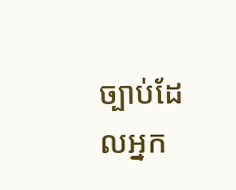ច្បាប់ដែលអ្នក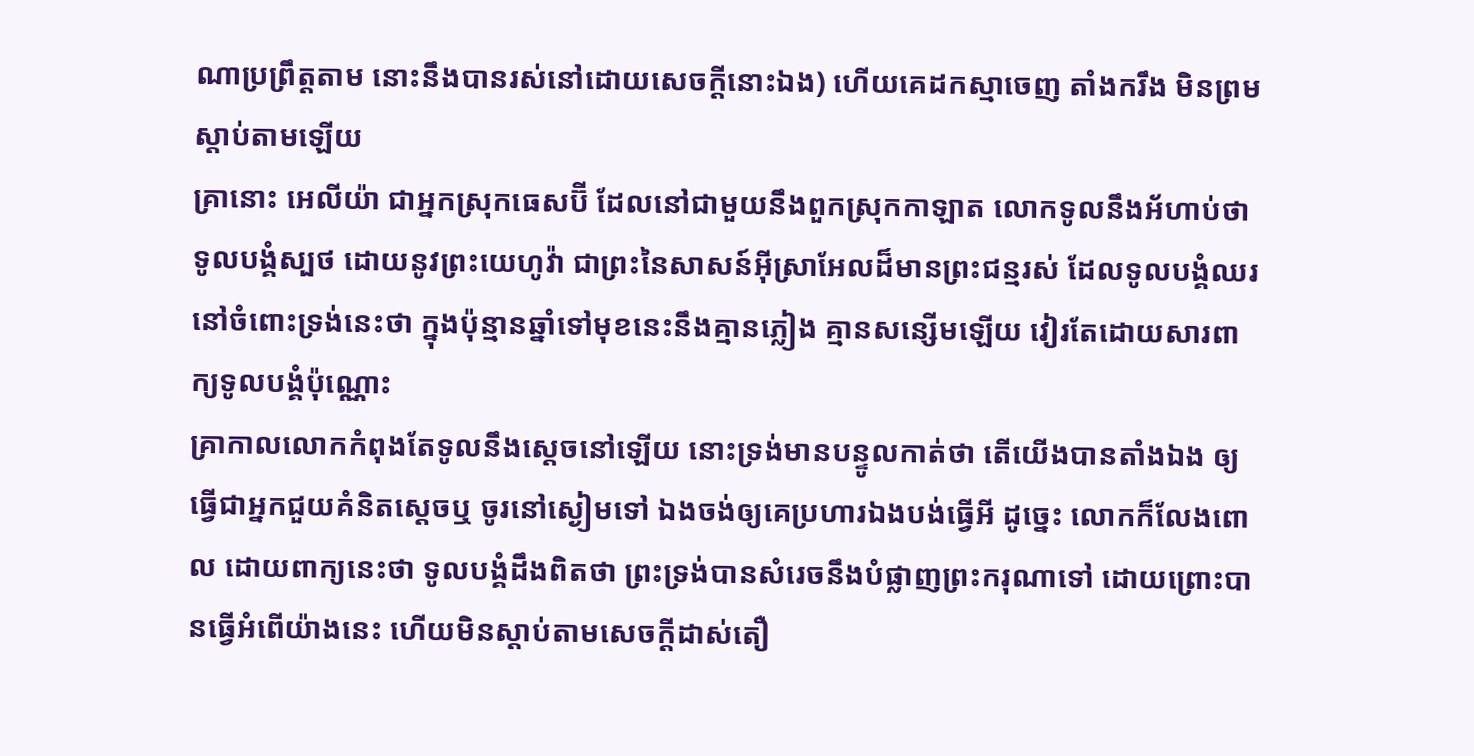ណាប្រព្រឹត្តតាម នោះនឹងបានរស់នៅដោយសេចក្ដីនោះឯង) ហើយគេដកស្មាចេញ តាំងករឹង មិនព្រមស្តាប់តាមឡើយ
គ្រានោះ អេលីយ៉ា ជាអ្នកស្រុកធេសប៊ី ដែលនៅជាមួយនឹងពួកស្រុកកាឡាត លោកទូលនឹងអ័ហាប់ថា ទូលបង្គំស្បថ ដោយនូវព្រះយេហូវ៉ា ជាព្រះនៃសាសន៍អ៊ីស្រាអែលដ៏មានព្រះជន្មរស់ ដែលទូលបង្គំឈរនៅចំពោះទ្រង់នេះថា ក្នុងប៉ុន្មានឆ្នាំទៅមុខនេះនឹងគ្មានភ្លៀង គ្មានសន្សើមឡើយ វៀរតែដោយសារពាក្យទូលបង្គំប៉ុណ្ណោះ
គ្រាកាលលោកកំពុងតែទូលនឹងស្តេចនៅឡើយ នោះទ្រង់មានបន្ទូលកាត់ថា តើយើងបានតាំងឯង ឲ្យធ្វើជាអ្នកជួយគំនិតស្តេចឬ ចូរនៅស្ងៀមទៅ ឯងចង់ឲ្យគេប្រហារឯងបង់ធ្វើអី ដូច្នេះ លោកក៏លែងពោល ដោយពាក្យនេះថា ទូលបង្គំដឹងពិតថា ព្រះទ្រង់បានសំរេចនឹងបំផ្លាញព្រះករុណាទៅ ដោយព្រោះបានធ្វើអំពើយ៉ាងនេះ ហើយមិនស្តាប់តាមសេចក្ដីដាស់តឿ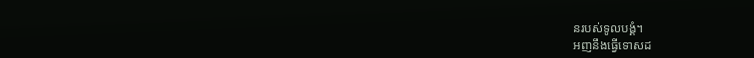នរបស់ទូលបង្គំ។
អញនឹងធ្វើទោសដ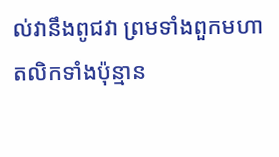ល់វានឹងពូជវា ព្រមទាំងពួកមហាតលិកទាំងប៉ុន្មាន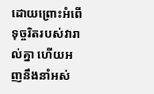ដោយព្រោះអំពើទុច្ចរិតរបស់វារាល់គ្នា ហើយអញនឹងនាំអស់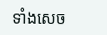ទាំងសេច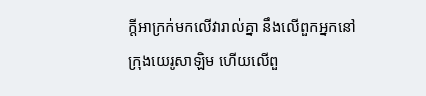ក្ដីអាក្រក់មកលើវារាល់គ្នា នឹងលើពួកអ្នកនៅក្រុងយេរូសាឡិម ហើយលើពួ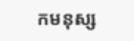កមនុស្ស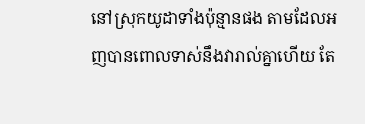នៅស្រុកយូដាទាំងប៉ុន្មានផង តាមដែលអញបានពោលទាស់នឹងវារាល់គ្នាហើយ តែ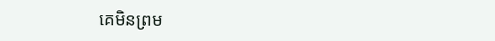គេមិនព្រម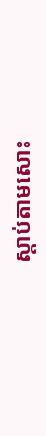ស្តាប់តាមសោះ